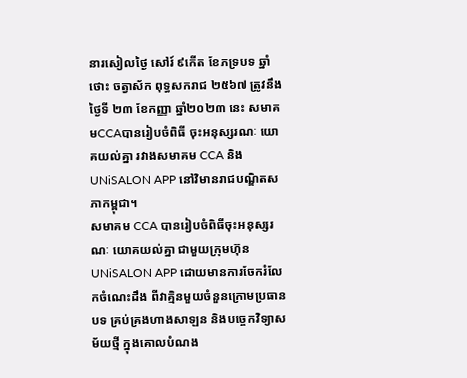នារសៀលថ្ងៃ សៅរ៍ ៩កេីត ខែភទ្របទ ឆ្នាំថោះ ចត្វាស័ក ពុទ្ធសករាជ ២៥៦៧ ត្រូវនឹងថ្ងៃទី ២៣ ខែកញ្ញា ឆ្នាំ២០២៣ នេះ សមាគមCCAបានរៀបចំពិធី ចុះអនុស្សរណៈ យោគយល់គ្នា រវាងសមាគម CCA និង UNiSALON APP នៅវិមានរាជបណ្ឌិតសភាកម្ពុជា។
សមាគម CCA បានរៀបចំពិធីចុះអនុស្សរណៈ យោគយល់គ្នា ជាមួយក្រុមហ៊ុន UNiSALON APP ដោយមានការចែករំលែកចំណេះដឹង ពីវាគ្មិនមួយចំនួនក្រោមប្រធានបទ គ្រប់គ្រងហាងសាឡន និងបច្ចេកវិទ្យាសម័យថ្មី ក្នុងគោលបំណង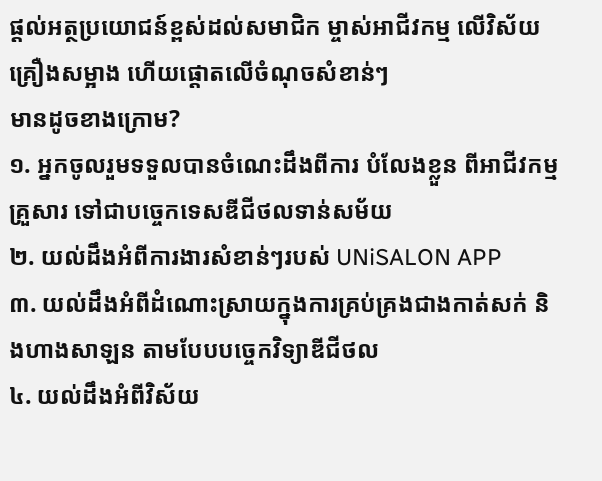ផ្ដល់អត្ថប្រយោជន៍ខ្ពស់ដល់សមាជិក ម្ចាស់អាជីវកម្ម លើវិស័យគ្រឿងសម្អាង ហេីយផ្ដោតលេីចំណុចសំខាន់ៗ
មានដូចខាងក្រោម?
១. អ្នកចូលរួមទទួលបានចំណេះដឹងពីការ បំលែងខ្លួន ពីអាជីវកម្មគ្រួសារ ទៅជាបច្ចេកទេសឌីជីថលទាន់សម័យ
២. យល់ដឹងអំពីការងារសំខាន់ៗរបស់ UNiSALON APP
៣. យល់ដឹងអំពីដំណោះស្រាយក្នុងការគ្រប់គ្រងជាងកាត់សក់ និងហាងសាឡន តាមបែបបច្ចេកវិទ្យាឌីជីថល
៤. យល់ដឹងអំពីវិស័យ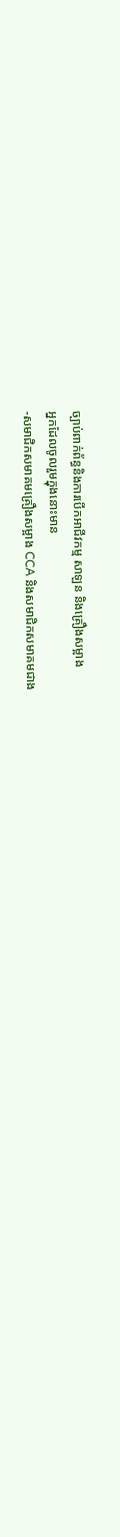ច្បាប់ពាក់ព័ន្ធនិងការបេីកអាជីវកម្ម សាឡន និងគ្រឿងសម្អាង
អ្នកដែលចូលរួមក្នុងនោះមាន
-សមាជិកសមាគមគ្រឿងសម្អាង CCA និងសមាជិកសមាគមជាង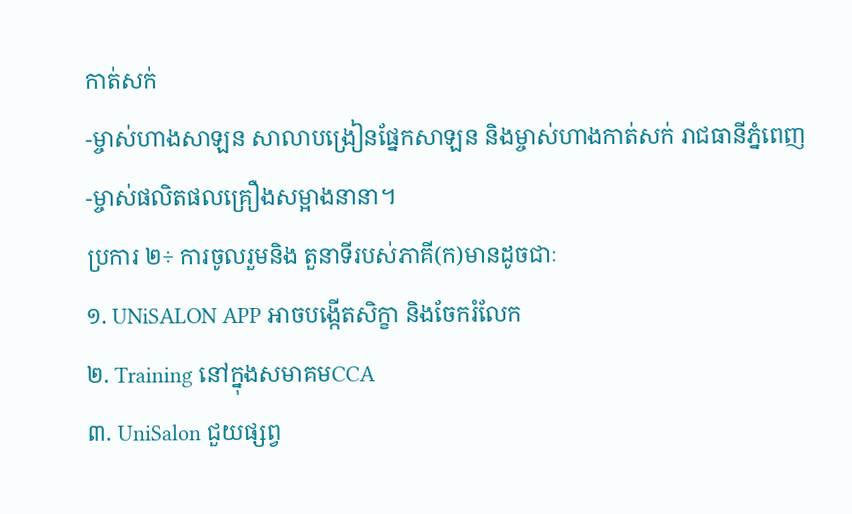កាត់សក់
-ម្ចាស់ហាងសាឡន សាលាបង្រៀនផ្នែកសាឡន និងម្ចាស់ហាងកាត់សក់ រាជធានីភ្នំពេញ
-ម្ចាស់ផលិតផលគ្រឿងសម្អាងនានា។
ប្រការ ២÷ ការចូលរួមនិង តួនាទីរបស់ភាគី(ក)មានដូចជាៈ
១. UNiSALON APP អាចបង្កើតសិក្ខា និងចែករំលែក
២. Training នៅក្នុងសមាគមCCA
៣. UniSalon ជួយផ្សព្វ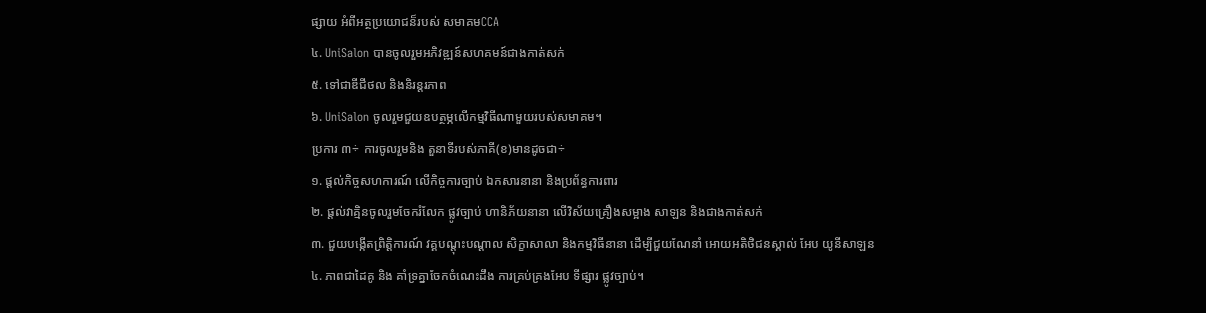ផ្សាយ អំពីអត្ថប្រយោជន៏របស់ សមាគមCCA
៤. UniSalon បានចូលរួមអភិវឌ្ឍន៍សហគមន៍ជាងកាត់សក់
៥. ទៅជាឌីជីថល និងនិរន្តរភាព
៦. UniSalon ចូលរួមជួយឧបត្ថម្ភលេីកម្មវិធីណាមួយរបស់សមាគម។
ប្រការ ៣÷ ការចូលរួមនិង តួនាទីរបស់ភាគី(ខ)មានដូចជា÷
១. ផ្តល់កិច្ចសហការណ៍ លេីកិច្ចការច្បាប់ ឯកសារនានា និងប្រព័ន្ធការពារ
២. ផ្តល់វាគ្មិនចូលរួមចែករំលែក ផ្លូវច្បាប់ ហានិភ័យនានា លេីវិស័យគ្រឿងសម្អាង សាឡន និងជាងកាត់សក់
៣. ជួយបង្កើតព្រិត្តិការណ៍ វគ្គបណ្ដុះបណ្ដាល សិក្ខាសាលា និងកម្មវិធីនានា ដើម្បីជួយណែនាំ អោយអតិថិជនស្គាល់ អែប យូនីសាឡន
៤. ភាពជាដៃគូ និង គាំទ្រគ្នាចែកចំណេះដឹង ការគ្រប់គ្រងអែប ទីផ្សារ ផ្លូវច្បាប់។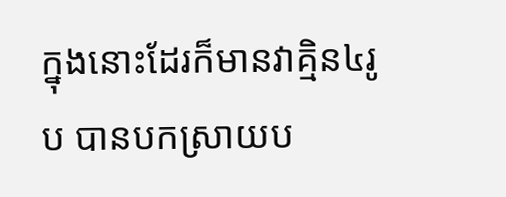ក្នុងនោះដែរក៏មានវាគ្មិន៤រូប បានបកស្រាយប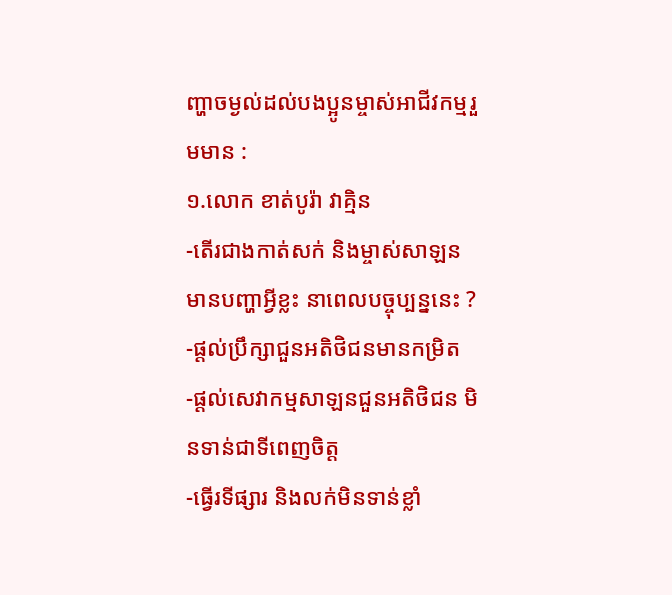ញ្ហាចម្ងល់ដល់បងប្អូនម្ចាស់អាជីវកម្មរួមមាន :
១.លោក ខាត់បូរ៉ា វាគ្មិន
-តេីរជាងកាត់សក់ និងម្ចាស់សាឡន មានបញ្ហាអ្វីខ្លះ នាពេលបច្ចុប្បន្ននេះ ?
-ផ្ដល់ប្រឹក្សាជួនអតិថិជនមានកម្រិត
-ផ្ដល់សេវាកម្មសាឡនជួនអតិថិជន មិនទាន់ជាទីពេញចិត្ត
-ធ្វេីរទីផ្សារ និងលក់មិនទាន់ខ្លាំ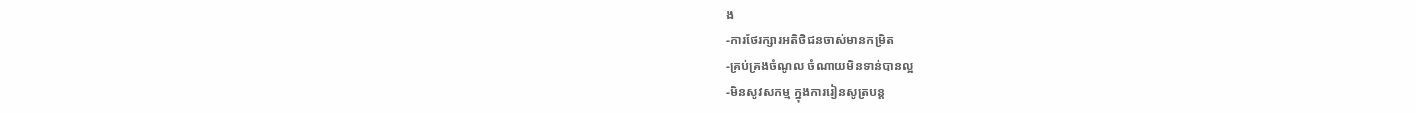ង
-ការថែរក្សារអតិថិជនចាស់មានកម្រិត
-គ្រប់គ្រងចំណូល ចំណាយមិនទាន់បានល្អ
-មិនសូវសកម្ម ក្នុងការរៀនសូត្របន្ត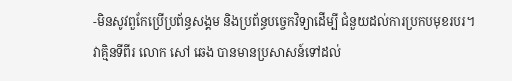-មិនសូវពួកែប្រើប្រព័ន្ធសង្គម និងប្រព័ន្ធបច្ចេកវិទ្យាដេីម្បី ជំនួយដល់ការប្រកបមុខរបរ។
វាគ្មិនទីពីរ លោក សៅ ឆេង បានមានប្រសាសន៍ទៅដល់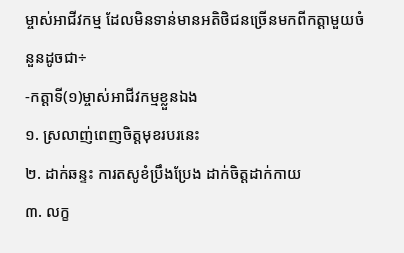ម្ចាស់អាជីវកម្ម ដែលមិនទាន់មានអតិថិជនច្រើនមកពីកត្តាមួយចំនួនដូចជា÷
-កត្តាទី(១)ម្ចាស់អាជីវកម្មខ្លួនឯង
១. ស្រលាញ់ពេញចិត្តមុខរបរនេះ
២. ដាក់ឆន្ទះ ការតសូខំប្រឹងប្រែង ដាក់ចិត្តដាក់កាយ
៣. លក្ខ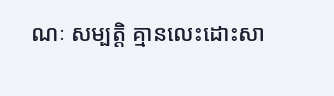ណៈ សម្បត្តិ គ្មានលេះដោះសា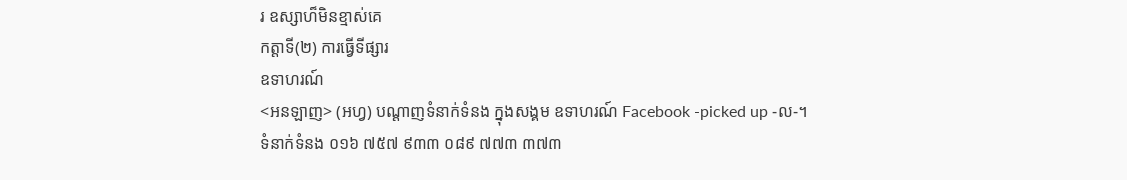រ ឧស្សាហ៏មិនខ្មាស់គេ
កត្តាទី(២) ការធ្វើទីផ្សារ
ឧទាហរណ៍
<អនឡាញ> (អហ្វ) បណ្ដាញទំនាក់ទំនង ក្នុងសង្គម ឧទាហរណ៍ Facebook -picked up -ល-។
ទំនាក់ទំនង ០១៦ ៧៥៧ ៩៣៣ ០៨៩ ៧៧៣ ៣៧៣